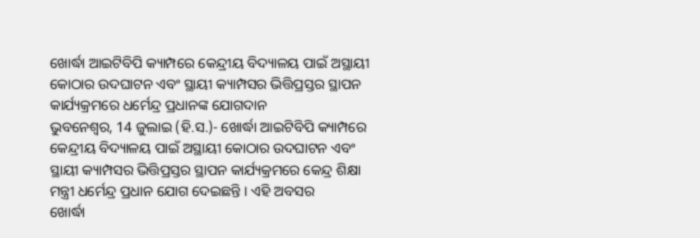ଖୋର୍ଦ୍ଧା ଆଇଟିବିପି କ୍ୟାମ୍ପରେ କେନ୍ଦ୍ରୀୟ ବିଦ୍ୟାଳୟ ପାଇଁ ଅସ୍ଥାୟୀ କୋଠାର ଉଦଘାଟନ ଏବଂ ସ୍ଥାୟୀ କ୍ୟାମ୍ପସର ଭିତ୍ତିପ୍ରସ୍ତର ସ୍ଥାପନ କାର୍ଯ୍ୟକ୍ରମରେ ଧର୍ମେନ୍ଦ୍ର ପ୍ରଧାନଙ୍କ ଯୋଗଦାନ
ଭୁବନେଶ୍ୱର, 14 ଜୁଲାଇ (ହି.ସ.)- ଖୋର୍ଦ୍ଧା ଆଇଟିବିପି କ୍ୟାମ୍ପରେ କେନ୍ଦ୍ରୀୟ ବିଦ୍ୟାଳୟ ପାଇଁ ଅସ୍ଥାୟୀ କୋଠାର ଉଦଘାଟନ ଏବଂ ସ୍ଥାୟୀ କ୍ୟାମ୍ପସର ଭିତ୍ତିପ୍ରସ୍ତର ସ୍ଥାପନ କାର୍ଯ୍ୟକ୍ରମରେ କେନ୍ଦ୍ର ଶିକ୍ଷା ମନ୍ତ୍ରୀ ଧର୍ମେନ୍ଦ୍ର ପ୍ରଧାନ ଯୋଗ ଦେଇଛନ୍ତି । ଏହି ଅବସର
ଖୋର୍ଦ୍ଧା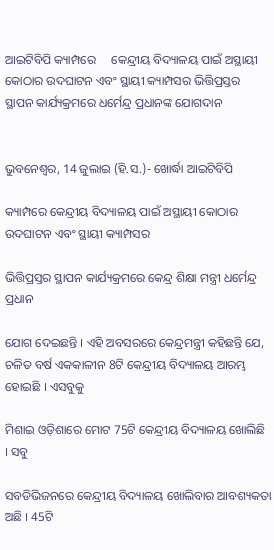ଆଇଟିବିପି କ୍ୟାମ୍ପରେ     କେନ୍ଦ୍ରୀୟ ବିଦ୍ୟାଳୟ ପାଇଁ ଅସ୍ଥାୟୀ କୋଠାର ଉଦଘାଟନ ଏବଂ ସ୍ଥାୟୀ କ୍ୟାମ୍ପସର ଭିତ୍ତିପ୍ରସ୍ତର     ସ୍ଥାପନ କାର୍ଯ୍ୟକ୍ରମରେ ଧର୍ମେନ୍ଦ୍ର ପ୍ରଧାନଙ୍କ ଯୋଗଦାନ


ଭୁବନେଶ୍ୱର, 14 ଜୁଲାଇ (ହି.ସ.)- ଖୋର୍ଦ୍ଧା ଆଇଟିବିପି

କ୍ୟାମ୍ପରେ କେନ୍ଦ୍ରୀୟ ବିଦ୍ୟାଳୟ ପାଇଁ ଅସ୍ଥାୟୀ କୋଠାର ଉଦଘାଟନ ଏବଂ ସ୍ଥାୟୀ କ୍ୟାମ୍ପସର

ଭିତ୍ତିପ୍ରସ୍ତର ସ୍ଥାପନ କାର୍ଯ୍ୟକ୍ରମରେ କେନ୍ଦ୍ର ଶିକ୍ଷା ମନ୍ତ୍ରୀ ଧର୍ମେନ୍ଦ୍ର ପ୍ରଧାନ

ଯୋଗ ଦେଇଛନ୍ତି । ଏହି ଅବସରରେ କେନ୍ଦ୍ରମନ୍ତ୍ରୀ କହିଛନ୍ତି ଯେ, ଚଳିତ ବର୍ଷ ଏକକାଳୀନ 8ଟି କେନ୍ଦ୍ରୀୟ ବିଦ୍ୟାଳୟ ଆରମ୍ଭ ହୋଇଛି । ଏସବୁକୁ

ମିଶାଇ ଓଡ଼ିଶାରେ ମୋଟ 75ଟି କେନ୍ଦ୍ରୀୟ ବିଦ୍ୟାଳୟ ଖୋଲିଛି । ସବୁ

ସବଡିଭିଜନରେ କେନ୍ଦ୍ରୀୟ ବିଦ୍ୟାଳୟ ଖୋଲିବାର ଆବଶ୍ୟକତା ଅଛି । 45ଟି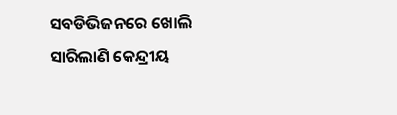ସବଡିଭିଜନରେ ଖୋଲି ସାରିଲାଣି କେନ୍ଦ୍ରୀୟ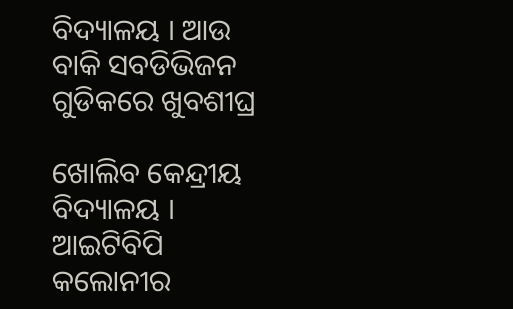ବିଦ୍ୟାଳୟ । ଆଉ ବାକି ସବଡିଭିଜନ ଗୁଡିକରେ ଖୁବଶୀଘ୍ର

ଖୋଲିବ କେନ୍ଦ୍ରୀୟ ବିଦ୍ୟାଳୟ । ଆଇଟିବିପି କଲୋନୀର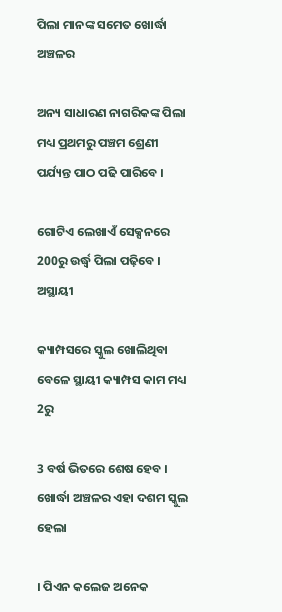ପିଲା ମାନଙ୍କ ସମେତ ଖୋର୍ଦ୍ଧା ଅଞ୍ଚଳର

ଅନ୍ୟ ସାଧାରଣ ନାଗରିକଙ୍କ ପିଲା ମଧ୍ୟ ପ୍ରଥମରୁ ପଞ୍ଚମ ଶ୍ରେଣୀ ପର୍ଯ୍ୟନ୍ତ ପାଠ ପଢି ପାରିବେ ।

ଗୋଟିଏ ଲେଖାଏଁ ସେକ୍ସନରେ 200ରୁ ଉର୍ଦ୍ଧ୍ବ ପିଲା ପଢ଼ିବେ । ଅସ୍ଥାୟୀ

କ୍ୟାମ୍ପସରେ ସ୍କୁଲ ଖୋଲିଥିବା ବେଳେ ସ୍ଥାୟୀ କ୍ୟାମ୍ପସ କାମ ମଧ୍ୟ 2ରୁ

3 ବର୍ଷ ଭିତରେ ଶେଷ ହେବ । ଖୋର୍ଦ୍ଧା ଅଞ୍ଚଳର ଏହା ଦଶମ ସ୍କୁଲ ହେଲା

। ପିଏନ କଲେଜ ଅନେକ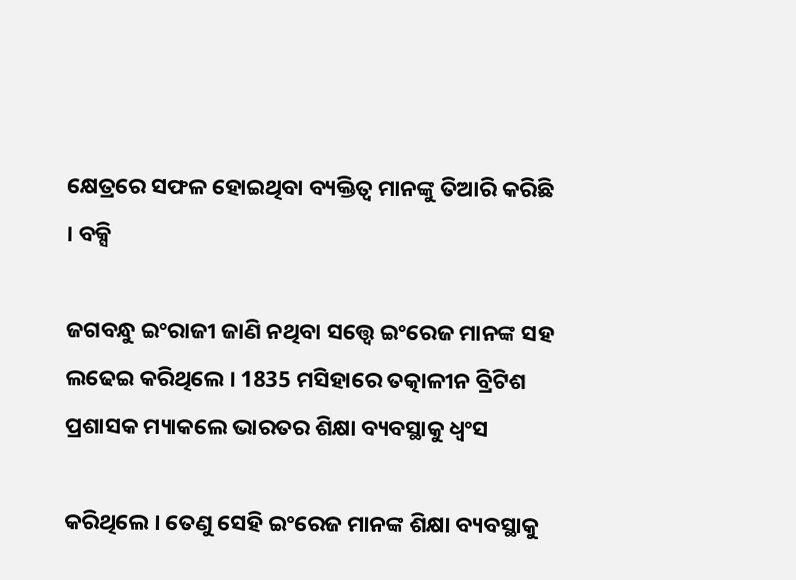କ୍ଷେତ୍ରରେ ସଫଳ ହୋଇଥିବା ବ୍ୟକ୍ତିତ୍ଵ ମାନଙ୍କୁ ତିଆରି କରିଛି । ବକ୍ସି

ଜଗବନ୍ଧୁ ଇଂରାଜୀ ଜାଣି ନଥିବା ସତ୍ତ୍ଵେ ଇଂରେଜ ମାନଙ୍କ ସହ ଲଢେଇ କରିଥିଲେ । 1835 ମସିହାରେ ତତ୍କାଳୀନ ବ୍ରିଟିଶ ପ୍ରଶାସକ ମ୍ୟାକଲେ ଭାରତର ଶିକ୍ଷା ବ୍ୟବସ୍ଥାକୁ ଧ୍ଵଂସ

କରିଥିଲେ । ତେଣୁ ସେହି ଇଂରେଜ ମାନଙ୍କ ଶିକ୍ଷା ବ୍ୟବସ୍ଥାକୁ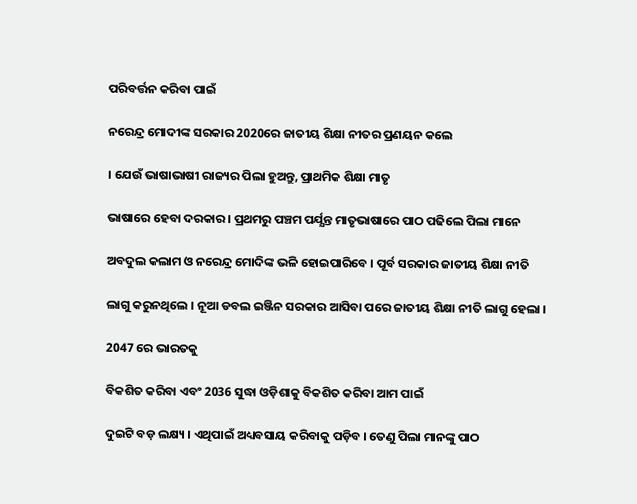ପରିବର୍ତ୍ତନ କରିବା ପାଇଁ

ନରେନ୍ଦ୍ର ମୋଦୀଙ୍କ ସରକାର 2020ରେ ଜାତୀୟ ଶିକ୍ଷା ନୀତର ପ୍ରଣୟନ କଲେ

। ଯେଉଁ ଭାଷାଭାଷୀ ରାଜ୍ୟର ପିଲା ହୁଅନ୍ତୁ, ପ୍ରାଥମିକ ଶିକ୍ଷା ମାତୃ

ଭାଷାରେ ହେବା ଦରକାର । ପ୍ରଥମରୁ ପଞ୍ଚମ ପର୍ଯ୍ଯନ୍ତ ମାତୃଭାଷାରେ ପାଠ ପଢିଲେ ପିଲା ମାନେ

ଅବଦୁଲ କଲାମ ଓ ନରେନ୍ଦ୍ର ମୋଦିଙ୍କ ଭଳି ହୋଇପାରିବେ । ପୂର୍ବ ସରକାର ଜାତୀୟ ଶିକ୍ଷା ନୀତି

ଲାଗୁ କରୁନଥିଲେ । ନୂଆ ଡବଲ ଇଞ୍ଜିନ ସରକାର ଆସିବା ପରେ ଜାତୀୟ ଶିକ୍ଷା ନୀତି ଲାଗୁ ହେଲା ।

2047 ରେ ଭାରତକୁ

ବିକଶିତ କରିବା ଏବଂ 2036 ସୁଦ୍ଧା ଓଡ଼ିଶାକୁ ବିକଶିତ କରିବା ଆମ ପାଇଁ

ଦୁଇଟି ବଡ଼ ଲକ୍ଷ୍ୟ । ଏଥିପାଇଁ ଅଧ୍ୟବସାୟ କରିବାକୁ ପଡ଼ିବ । ତେଣୁ ପିଲା ମାନଙ୍କୁ ପାଠ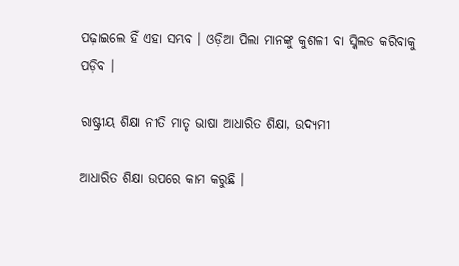ପଢ଼ାଇଲେ ହିଁ ଏହା ସମ୍ଭବ । ଓଡ଼ିଆ ପିଲା ମାନଙ୍କୁ କୁଶଳୀ ବା ସ୍କିଲଡ କରିବାକୁ ପଡ଼ିବ ।

ରାଷ୍ଟ୍ରୀୟ ଶିକ୍ଷା ନୀତି ମାତୃ ଭାଷା ଆଧାରିତ ଶିକ୍ଷା, ଉଦ୍ୟମୀ

ଆଧାରିତ ଶିକ୍ଷା ଉପରେ କାମ କରୁଛି ।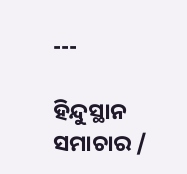---

ହିନ୍ଦୁସ୍ଥାନ ସମାଚାର /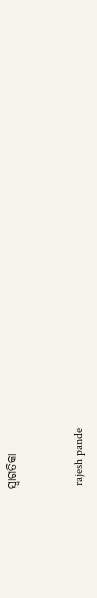ସ୍ୱାଗତିକା


 rajesh pande